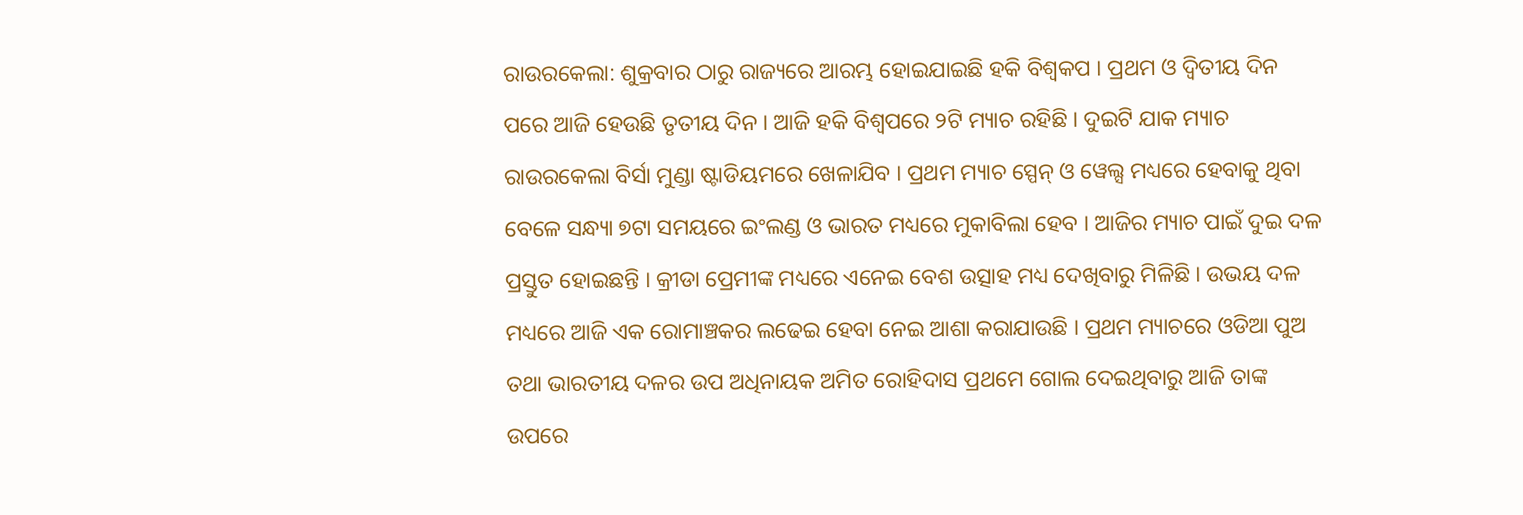ରାଉରକେଲା: ଶୁକ୍ରବାର ଠାରୁ ରାଜ୍ୟରେ ଆରମ୍ଭ ହୋଇଯାଇଛି ହକି ବିଶ୍ବକପ । ପ୍ରଥମ ଓ ଦ୍ବିତୀୟ ଦିନ ପରେ ଆଜି ହେଉଛି ତୃତୀୟ ଦିନ । ଆଜି ହକି ବିଶ୍ବପରେ ୨ଟି ମ୍ୟାଚ ରହିଛି । ଦୁଇଟି ଯାକ ମ୍ୟାଚ ରାଉରକେଲା ବିର୍ସା ମୁଣ୍ଡା ଷ୍ଟାଡିୟମରେ ଖେଳାଯିବ । ପ୍ରଥମ ମ୍ୟାଚ ସ୍ପେନ୍ ଓ ୱେଲ୍ସ ମଧ୍ୟରେ ହେବାକୁ ଥିବା ବେଳେ ସନ୍ଧ୍ୟା ୭ଟା ସମୟରେ ଇଂଲଣ୍ଡ ଓ ଭାରତ ମଧ୍ୟରେ ମୁକାବିଲା ହେବ । ଆଜିର ମ୍ୟାଚ ପାଇଁ ଦୁଇ ଦଳ ପ୍ରସ୍ତୁତ ହୋଇଛନ୍ତି । କ୍ରୀଡା ପ୍ରେମୀଙ୍କ ମଧ୍ୟରେ ଏନେଇ ବେଶ ଉତ୍ସାହ ମଧ୍ୟ ଦେଖିବାରୁ ମିଳିଛି । ଉଭୟ ଦଳ ମଧ୍ୟରେ ଆଜି ଏକ ରୋମାଞ୍ଚକର ଲଢେଇ ହେବା ନେଇ ଆଶା କରାଯାଉଛି । ପ୍ରଥମ ମ୍ୟାଚରେ ଓଡିଆ ପୁଅ ତଥା ଭାରତୀୟ ଦଳର ଉପ ଅଧିନାୟକ ଅମିତ ରୋହିଦାସ ପ୍ରଥମେ ଗୋଲ ଦେଇଥିବାରୁ ଆଜି ତାଙ୍କ ଉପରେ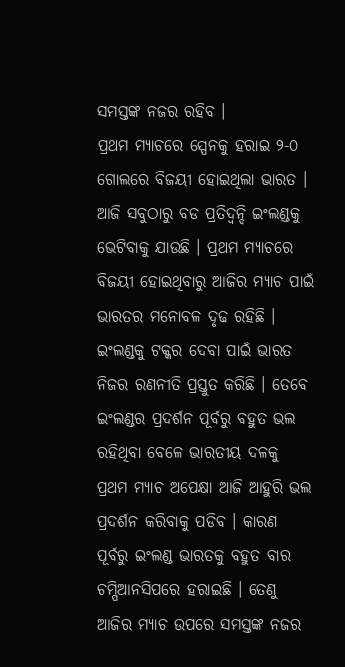ସମସ୍ତଙ୍କ ନଜର ରହିବ ।
ପ୍ରଥମ ମ୍ୟାଚରେ ସ୍ପେନକୁ ହରାଇ ୨-୦ ଗୋଲରେ ବିଜୟୀ ହୋଇଥିଲା ଭାରତ । ଆଜି ସବୁଠାରୁ ବଡ ପ୍ରତିଦ୍ବନ୍ଦି ଇଂଲଣ୍ଡକୁ ଭେଟିବାକୁ ଯାଉଛି । ପ୍ରଥମ ମ୍ୟାଚରେ ବିଜୟୀ ହୋଇଥିବାରୁ ଆଜିର ମ୍ୟାଚ ପାଇଁ ଭାରତର ମନୋବଳ ଦୃଢ ରହିଛି । ଇଂଲଣ୍ଡକୁ ଟକ୍କର ଦେବା ପାଇଁ ଭାରତ ନିଜର ରଣନୀତି ପ୍ରସ୍ତୁତ କରିଛି । ତେବେ ଇଂଲଣ୍ଡର ପ୍ରଦର୍ଶନ ପୂର୍ବରୁ ବହୁତ ଭଲ ରହିଥିବା ବେଳେ ଭାରତୀୟ ଦଳକୁ ପ୍ରଥମ ମ୍ୟାଚ ଅପେକ୍ଷା ଆଜି ଆହୁରି ଭଲ ପ୍ରଦର୍ଶନ କରିବାକୁ ପଡିବ । କାରଣ ପୂର୍ବରୁ ଇଂଲଣ୍ଡ ଭାରତକୁ ବହୁତ ବାର ଚମ୍ପିଆନସିପରେ ହରାଇଛି । ତେଣୁ ଆଜିର ମ୍ୟାଚ ଉପରେ ସମସ୍ତଙ୍କ ନଜର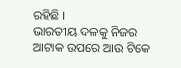ରହିଛି ।
ଭାରତୀୟ ଦଳକୁ ନିଜର ଆଟାକ ଉପରେ ଆଉ ଟିକେ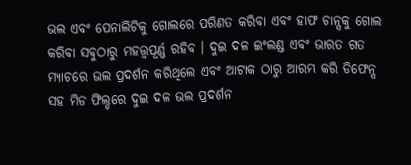ଭଲ ଏବଂ ପେନାଲିଟିକୁ ଗୋଲରେ ପରିଣତ କରିବା ଏବଂ ହାଫ ଚାନ୍ସକୁ ଗୋଲ କରିବା ସବୁଠାରୁ ମହତ୍ତ୍ବପୂର୍ଣ୍ଣ ରହିବ । ଦୁଇ ଦଳ ଇଂଲଣ୍ଡ ଏବଂ ଭାରତ ଗତ ମ୍ୟାଚରେ ଭଲ ପ୍ରଦର୍ଶନ କରିଥିଲେ ଏବଂ ଆଟାକ ଠାରୁ ଆରମ୍ଭ କରି ଡିଫେନ୍ସ ସହ ମିଡ ଫିଲ୍ଡରେ ଦୁଇ ଦଳ ଭଲ ପ୍ରଦର୍ଶନ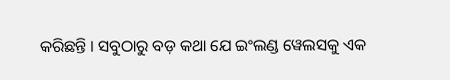କରିଛନ୍ତି । ସବୁଠାରୁ ବଡ଼ କଥା ଯେ ଇଂଲଣ୍ଡ ୱେଲସକୁ ଏକ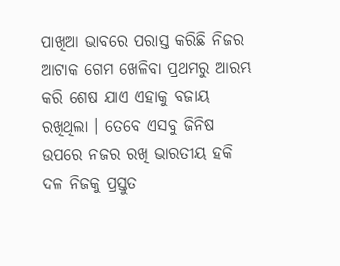ପାଖିଆ ଭାବରେ ପରାସ୍ତ କରିଛି ନିଜର ଆଟାକ ଗେମ ଖେଳିବା ପ୍ରଥମରୁ ଆରମ୍ଭ କରି ଶେଷ ଯାଏ ଏହାକୁ ବଜାୟ ରଖିଥିଲା । ତେବେ ଏସବୁ ଜିନିଷ ଉପରେ ନଜର ରଖି ଭାରତୀୟ ହକି ଦଳ ନିଜକୁ ପ୍ରସ୍ତୁତ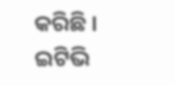କରିଛି ।
ଇଟିଭି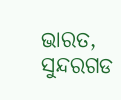ଭାରତ, ସୁନ୍ଦରଗଡ